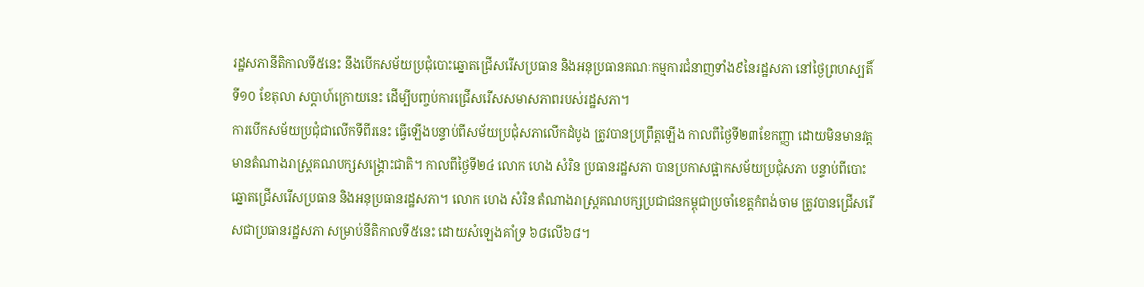រដ្ឋសភានីតិកាលទី៥នេះ នឹងបើកសម័យប្រជុំបោះឆ្នោតជ្រើសរើសប្រធាន និងអនុប្រធានគណៈកម្មការជំនាញទាំង៩នៃរដ្ឋសភា នៅថ្ងៃព្រហស្បតិ៍ ទី១០ ខែតុលា សប្តាហ៍ក្រោយនេះ ដើម្បីបញ្ចប់ការជ្រើសរើសសមាសភាពរបស់រដ្ឋសភា។
ការបើកសម័យប្រជុំជាលើកទីពីរនេះ ធ្វើឡើងបន្ទាប់ពីសម័យប្រជុំសភាលើកដំបូង ត្រូវបានប្រព្រឹត្តឡើង កាលពីថ្ងៃទី២៣ខែកញ្ញា ដោយមិនមានវត្តមានតំណាងរាស្ត្រគណបក្សសង្គ្រោះជាតិ។ កាលពីថ្ងៃទី២៤ លោក ហេង សំរិន ប្រធានរដ្ឋសភា បានប្រកាសផ្អាកសម័យប្រជុំសភា បន្ទាប់ពីបោះឆ្នោតជ្រើសរើសប្រធាន និងអនុប្រធានរដ្ឋសភា។ លោក ហេង សំរិន តំណាងរាស្ត្រគណបក្សប្រជាជនកម្ពុជាប្រចាំខេត្តកំពង់ចាម ត្រូវបានជ្រើសរើសជាប្រធានរដ្ឋសភា សម្រាប់នីតិកាលទី៥នេះ ដោយសំឡេងគាំទ្រ ៦៨លើ៦៨។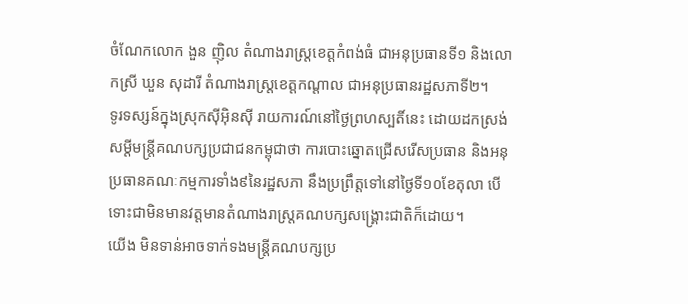ចំណែកលោក ងួន ញ៉ិល តំណាងរាស្ត្រខេត្តកំពង់ធំ ជាអនុប្រធានទី១ និងលោកស្រី ឃួន សុដារី តំណាងរាស្ត្រខេត្តកណ្តាល ជាអនុប្រធានរដ្ឋសភាទី២។
ទូរទស្សន៍ក្នុងស្រុកស៊ីអ៊ិនស៊ី រាយការណ៍នៅថ្ងៃព្រហស្បតិ៍នេះ ដោយដកស្រង់សម្តីមន្ត្រីគណបក្សប្រជាជនកម្ពុជាថា ការបោះឆ្នោតជ្រើសរើសប្រធាន និងអនុប្រធានគណៈកម្មការទាំង៩នៃរដ្ឋសភា នឹងប្រព្រឹត្តទៅនៅថ្ងៃទី១០ខែតុលា បើទោះជាមិនមានវត្តមានតំណាងរាស្ត្រគណបក្សសង្គ្រោះជាតិក៏ដោយ។
យើង មិនទាន់អាចទាក់ទងមន្ត្រីគណបក្សប្រ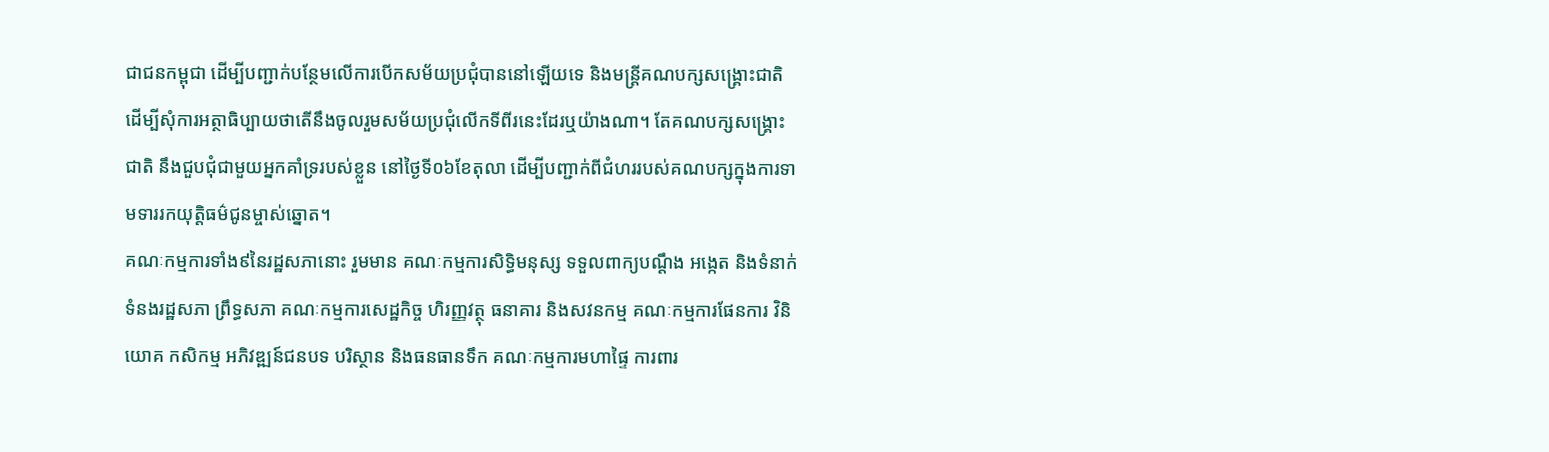ជាជនកម្ពុជា ដើម្បីបញ្ជាក់បន្ថែមលើការបើកសម័យប្រជុំបាននៅឡើយទេ និងមន្ត្រីគណបក្សសង្គ្រោះជាតិ ដើម្បីសុំការអត្ថាធិប្បាយថាតើនឹងចូលរួមសម័យប្រជុំលើកទីពីរនេះដែរឬយ៉ាងណា។ តែគណបក្សសង្រ្គោះជាតិ នឹងជួបជុំជាមួយអ្នកគាំទ្ររបស់ខ្លួន នៅថ្ងៃទី០៦ខែតុលា ដើម្បីបញ្ជាក់ពីជំហររបស់គណបក្សក្នុងការទាមទាររកយុត្តិធម៌ជូនម្ចាស់ឆ្នោត។
គណៈកម្មការទាំង៩នៃរដ្ឋសភានោះ រួមមាន គណៈកម្មការសិទ្ធិមនុស្ស ទទួលពាក្យបណ្តឹង អង្កេត និងទំនាក់ទំនងរដ្ឋសភា ព្រឹទ្ធសភា គណៈកម្មការសេដ្ឋកិច្ច ហិរញ្ញវត្ថុ ធនាគារ និងសវនកម្ម គណៈកម្មការផែនការ វិនិយោគ កសិកម្ម អភិវឌ្ឍន៍ជនបទ បរិស្ថាន និងធនធានទឹក គណៈកម្មការមហាផ្ទៃ ការពារ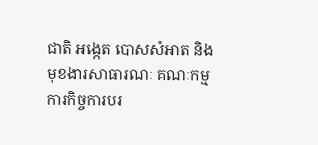ជាតិ អង្កេត បោសសំអាត និងមុខងារសាធារណៈ គណៈកម្មការកិច្ចការបរ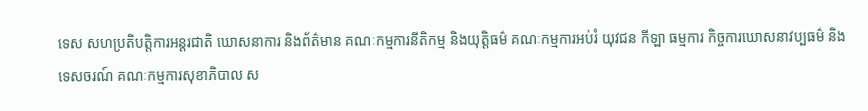ទេស សហប្រតិបត្តិការអន្តរជាតិ ឃោសនាការ និងព័ត៌មាន គណៈកម្មការនីតិកម្ម និងយុត្តិធម៌ គណៈកម្មការអប់រំ យុវជន កីឡា ធម្មការ កិច្ចការឃោសនាវប្បធម៌ និងទេសចរណ៍ គណៈកម្មការសុខាភិបាល ស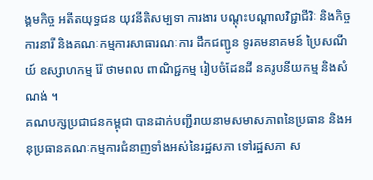ង្គមកិច្ច អតីតយុទ្ធជន យុវនីតិសម្បទា ការងារ បណ្តុះបណ្តាលវិជ្ជាជីវិៈ និងកិច្ចការនារី និងគណៈកម្មការសាធារណៈការ ដឹកជញ្ជូន ទូរគមនាគមន៍ ប្រៃសណីយ៍ ឧស្សាហកម្ម រ៉ែ ថាមពល ពាណិជ្ជកម្ម រៀបចំដែនដី នគរូបនីយកម្ម និងសំណង់ ។
គណបក្សប្រជាជនកម្ពុជា បានដាក់បញ្ជីរាយនាមសមាសភាពនៃប្រធាន និងអនុប្រធានគណៈកម្មការជំនាញទាំងអស់នៃរដ្ឋសភា ទៅរដ្ឋសភា ស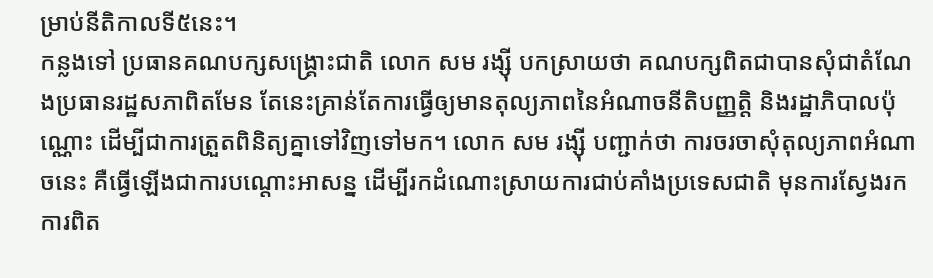ម្រាប់នីតិកាលទី៥នេះ។
កន្លងទៅ ប្រធានគណបក្សសង្គ្រោះជាតិ លោក សម រង្ស៊ី បកស្រាយថា គណបក្សពិតជាបានសុំជាតំណែងប្រធានរដ្ឋសភាពិតមែន តែនេះគ្រាន់តែការធ្វើឲ្យមានតុល្យភាពនៃអំណាចនីតិបញ្ញត្តិ និងរដ្ឋាភិបាលប៉ុណ្ណោះ ដើម្បីជាការត្រួតពិនិត្យគ្នាទៅវិញទៅមក។ លោក សម រង្ស៊ី បញ្ជាក់ថា ការចរចាសុំតុល្យភាពអំណាចនេះ គឺធ្វើឡើងជាការបណ្តោះអាសន្ន ដើម្បីរកដំណោះស្រាយការជាប់គាំងប្រទេសជាតិ មុនការស្វែងរកការពិត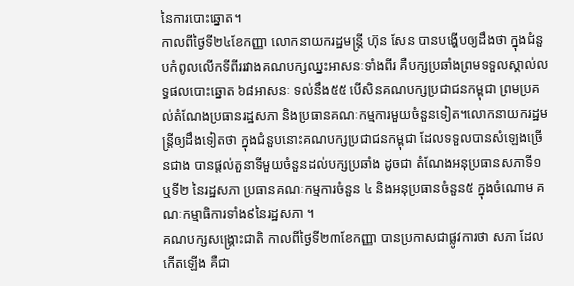នៃការបោះឆ្នោត។
កាលពីថ្ងៃទី២៤ខែកញ្ញា លោកនាយករដ្ឋមន្ត្រី ហ៊ុន សែន បានបង្ហើបឲ្យដឹងថា ក្នុងជំនួបកំពូលលើកទីពីររវាងគណបក្សឈ្នះអាសនៈទាំងពីរ គឺបក្សប្រឆាំងព្រមទទួលស្គាល់លទ្ធផលបោះឆ្នោត ៦៨អាសនៈ ទល់នឹង៥៥ បើសិនគណបក្សប្រជាជនកម្ពុជា ព្រមប្រគល់តំណែងប្រធានរដ្ឋសភា និងប្រធានគណៈកម្មការមួយចំនួនទៀត។លោកនាយករដ្ឋមន្ត្រីឲ្យដឹងទៀតថា ក្នុងជំនួបនោះគណបក្សប្រជាជនកម្ពុជា ដែលទទួលបានសំឡេងច្រើនជាង បានផ្តល់តួនាទីមួយចំនួនដល់បក្សប្រឆាំង ដូចជា តំណែងអនុប្រធានសភាទី១ ឬទី២ នៃរដ្ឋសភា ប្រធានគណៈកម្មការចំនួន ៤ និងអនុប្រធានចំនួន៥ ក្នុងចំណោម គណៈកម្មាធិការទាំង៩នៃរដ្ឋសភា ។
គណបក្សសង្គ្រោះជាតិ កាលពីថ្ងៃទី២៣ខែកញ្ញា បានប្រកាសជាផ្លូវការថា សភា ដែលកើតឡើង គឺជា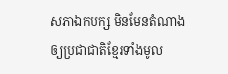សភាឯកបក្ស មិនមែនតំណាងឲ្យប្រជាជាតិខ្មែរទាំងមូល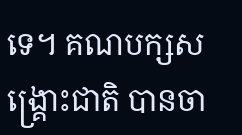ទេ។ គណបក្សសង្គ្រោះជាតិ បានចា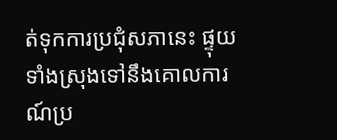ត់ទុកការប្រជុំសភានេះ ផ្ទុយទាំងស្រុងទៅនឹងគោលការណ៍ប្រ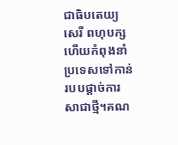ជាធិបតេយ្យ សេរី ពហុបក្ស ហើយកំពុងនាំប្រទេសទៅកាន់របបផ្តាច់ការសាជាថ្មី។គណ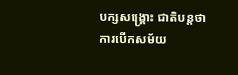បក្សសង្គ្រោះ ជាតិបន្តថា ការបើកសម័យ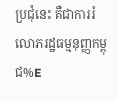ប្រជុំនេះ គឺជាការរំលោភរដ្ឋធម្មនុញ្ញកម្ពុជ%E